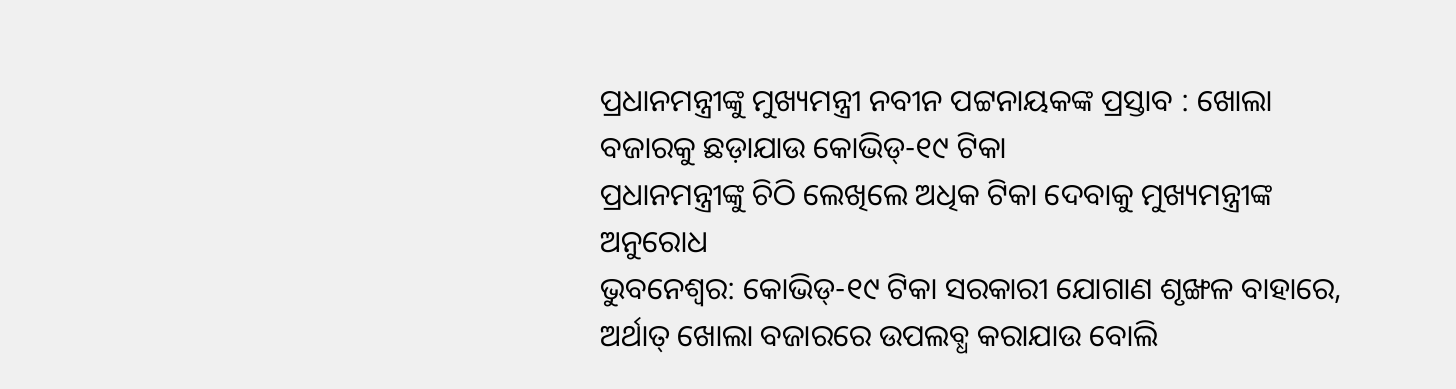ପ୍ରଧାନମନ୍ତ୍ରୀଙ୍କୁ ମୁଖ୍ୟମନ୍ତ୍ରୀ ନବୀନ ପଟ୍ଟନାୟକଙ୍କ ପ୍ରସ୍ତାବ : ଖୋଲା ବଜାରକୁ ଛଡ଼ାଯାଉ କୋଭିଡ୍-୧୯ ଟିକା
ପ୍ରଧାନମନ୍ତ୍ରୀଙ୍କୁ ଚିଠି ଲେଖିଲେ ଅଧିକ ଟିକା ଦେବାକୁ ମୁଖ୍ୟମନ୍ତ୍ରୀଙ୍କ ଅନୁରୋଧ
ଭୁବନେଶ୍ୱର: କୋଭିଡ୍-୧୯ ଟିକା ସରକାରୀ ଯୋଗାଣ ଶୃଙ୍ଖଳ ବାହାରେ, ଅର୍ଥାତ୍ ଖୋଲା ବଜାରରେ ଉପଲବ୍ଧ କରାଯାଉ ବୋଲି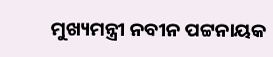ମୁଖ୍ୟମନ୍ତ୍ରୀ ନବୀନ ପଟ୍ଟନାୟକ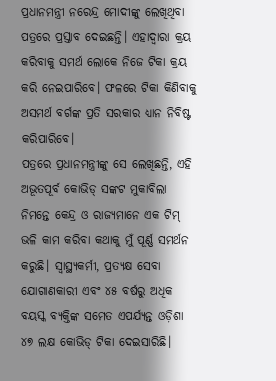ପ୍ରଧାନମନ୍ତ୍ରୀ ନରେନ୍ଦ୍ର ମୋଦୀଙ୍କୁ ଲେଖିଥିବା ପତ୍ରରେ ପ୍ରସ୍ତାବ ଦେଇଛନ୍ତି। ଏହାଦ୍ୱାରା କ୍ରୟ କରିବାକୁ ସମର୍ଥ ଲୋକେ ନିଜେ ଟିକା କ୍ରୟ କରି ନେଇପାରିବେ। ଫଳରେ ଟିକା କିଣିବାକୁ ଅସମର୍ଥ ବର୍ଗଙ୍କ ପ୍ରତି ସରକାର ଧ୍ୟାନ ନିବିଷ୍ଟ କରିପାରିବେ।
ପତ୍ରରେ ପ୍ରଧାନମନ୍ତ୍ରୀଙ୍କୁ ସେ ଲେଖିଛନ୍ତି, ଏହି ଅଭୂତପୂର୍ବ କୋଭିଡ୍ ସଙ୍କଟ ମୁକାବିଲା ନିମନ୍ତେ କେନ୍ଦ୍ର ଓ ରାଜ୍ୟମାନେ ଏକ ଟିମ୍ ଭଳି କାମ କରିବା କଥାକୁ ମୁଁ ପୂର୍ଣ୍ଣ ସମର୍ଥନ କରୁଛି। ସ୍ୱାସ୍ଥ୍ୟକର୍ମୀ, ପ୍ରତ୍ୟକ୍ଷ ସେବା ଯୋଗାଣକାରୀ ଏବଂ ୪୫ ବର୍ଷରୁ ଅଧିକ ବୟସ୍କ ବ୍ୟକ୍ତିଙ୍କ ସମେତ ଏପର୍ଯ୍ୟନ୍ତ ଓଡ଼ିଶା ୪୭ ଲକ୍ଷ କୋଭିଡ୍ ଟିକା ଦେଇସାରିଛି।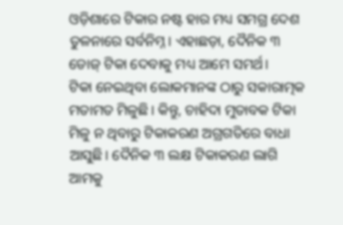ଓଡ଼ିଶାରେ ଟିକାର ନଷ୍ଟ ହାର ମଧ୍ୟ ସମଗ୍ର ଦେଶ ତୁଳନାରେ ସର୍ବନିମ୍ନ। ଏହାଛଡ଼ା, ଦୈନିକ ୩ ଡୋଜ୍ ଟିକା ଦେବାକୁ ମଧ୍ୟ ଆମେ ସମର୍ଥ।
ଟିକା ନେଇଥିବା ଲୋକମାନଙ୍କ ଠାରୁ ସକାରାତ୍ମକ ମତାମତ ମିଳୁଛି। କିନ୍ତୁ, ଚାହିଦା ମୁତାବକ ଟିକା ମିଳୁ ନ ଥିବାରୁ ଟିକାକରଣ ଅଗ୍ରଗତିରେ ବାଧା ଆସୁଛି। ଦୈନିକ ୩ ଲକ୍ଷ ଟିକାକରଣ ଲାଗି ଆମକୁ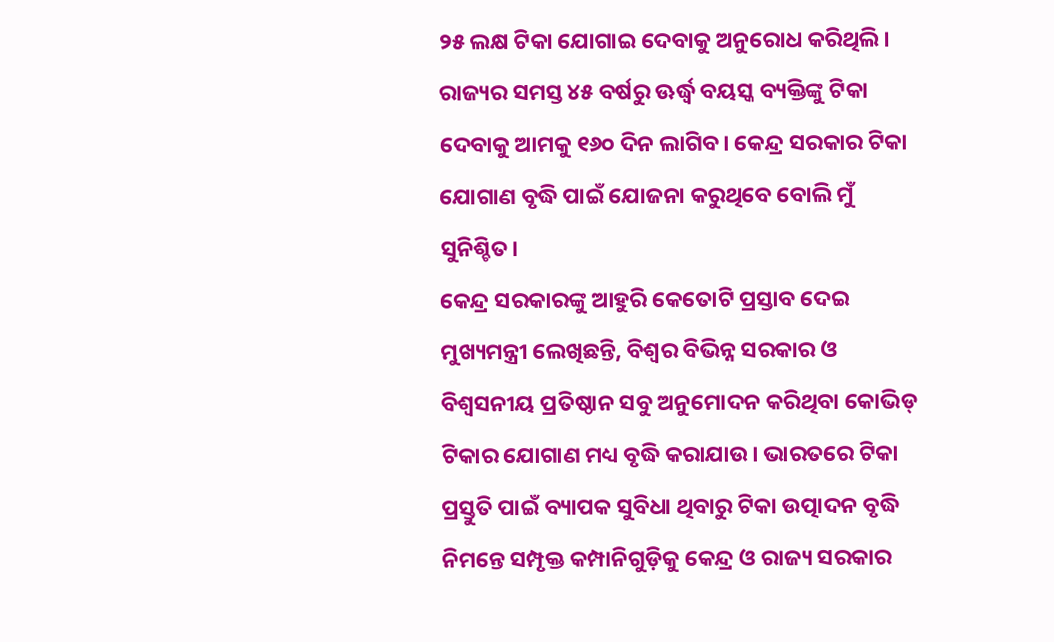୨୫ ଲକ୍ଷ ଟିକା ଯୋଗାଇ ଦେବାକୁ ଅନୁରୋଧ କରିଥିଲି। ରାଜ୍ୟର ସମସ୍ତ ୪୫ ବର୍ଷରୁ ଊର୍ଦ୍ଧ୍ୱ ବୟସ୍କ ବ୍ୟକ୍ତିଙ୍କୁ ଟିକା ଦେବାକୁ ଆମକୁ ୧୬୦ ଦିନ ଲାଗିବ। କେନ୍ଦ୍ର ସରକାର ଟିକା ଯୋଗାଣ ବୃଦ୍ଧି ପାଇଁ ଯୋଜନା କରୁଥିବେ ବୋଲି ମୁଁ ସୁନିଶ୍ଚିତ।
କେନ୍ଦ୍ର ସରକାରଙ୍କୁ ଆହୁରି କେତୋଟି ପ୍ରସ୍ତାବ ଦେଇ ମୁଖ୍ୟମନ୍ତ୍ରୀ ଲେଖିଛନ୍ତି, ବିଶ୍ୱର ବିଭିନ୍ନ ସରକାର ଓ ବିଶ୍ୱସନୀୟ ପ୍ରତିଷ୍ଠାନ ସବୁ ଅନୁମୋଦନ କରିଥିବା କୋଭିଡ୍ ଟିକାର ଯୋଗାଣ ମଧ୍ୟ ବୃଦ୍ଧି କରାଯାଉ। ଭାରତରେ ଟିକା ପ୍ରସ୍ତୁତି ପାଇଁ ବ୍ୟାପକ ସୁବିଧା ଥିବାରୁ ଟିକା ଉତ୍ପାଦନ ବୃଦ୍ଧି ନିମନ୍ତେ ସମ୍ପୃକ୍ତ କମ୍ପାନିଗୁଡ଼ିକୁ କେନ୍ଦ୍ର ଓ ରାଜ୍ୟ ସରକାର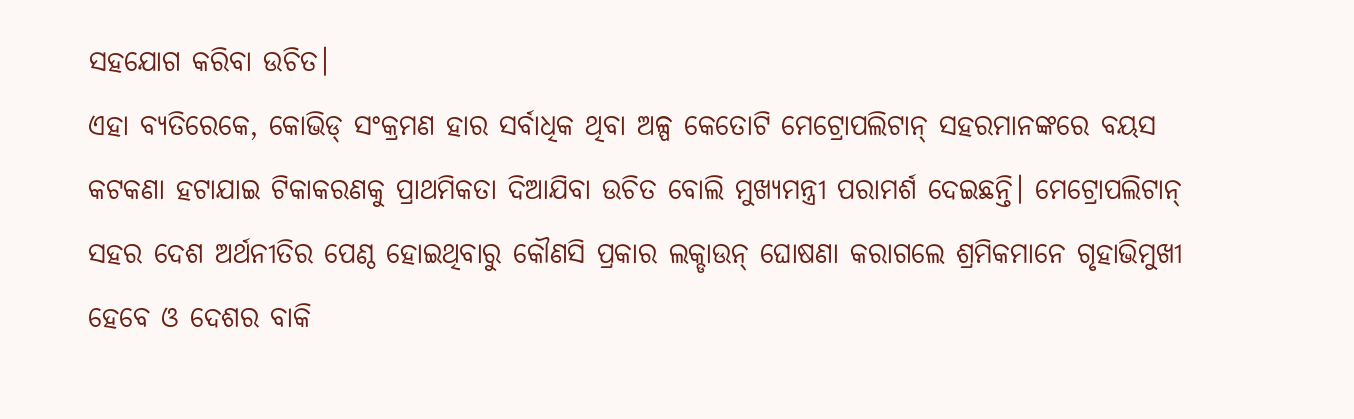ସହଯୋଗ କରିବା ଉଚିତ।
ଏହା ବ୍ୟତିରେକେ, କୋଭିଡ୍ ସଂକ୍ରମଣ ହାର ସର୍ବାଧିକ ଥିବା ଅଳ୍ପ କେତୋଟି ମେଟ୍ରୋପଲିଟାନ୍ ସହରମାନଙ୍କରେ ବୟସ କଟକଣା ହଟାଯାଇ ଟିକାକରଣକୁ ପ୍ରାଥମିକତା ଦିଆଯିବା ଉଚିତ ବୋଲି ମୁଖ୍ୟମନ୍ତ୍ରୀ ପରାମର୍ଶ ଦେଇଛନ୍ତି। ମେଟ୍ରୋପଲିଟାନ୍ ସହର ଦେଶ ଅର୍ଥନୀତିର ପେଣ୍ଠ ହୋଇଥିବାରୁ କୌଣସି ପ୍ରକାର ଲକ୍ଡାଉନ୍ ଘୋଷଣା କରାଗଲେ ଶ୍ରମିକମାନେ ଗୃହାଭିମୁଖୀ ହେବେ ଓ ଦେଶର ବାକି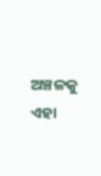ଅଞ୍ଚଳକୁ ଏହା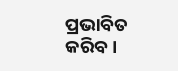ପ୍ରଭାବିତ କରିବ।